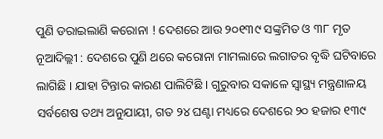ପୁଣି ଡରାଇଲାଣି କରୋନା ! ଦେଶରେ ଆଉ ୨୦୧୩୯ ସଙ୍କ୍ରମିତ ଓ ୩୮ ମୃତ
ନୂଆଦିଲ୍ଲୀ : ଦେଶରେ ପୁଣି ଥରେ କରୋନା ମାମଲାରେ ଲଗାତର ବୃଦ୍ଧି ଘଟିବାରେ ଲାଗିଛି । ଯାହା ଟିନ୍ତାର କାରଣ ପାଲିଟିଛି । ଗୁରୁବାର ସକାଳେ ସ୍ୱାସ୍ଥ୍ୟ ମନ୍ତ୍ରଣାଳୟ ସର୍ବଶେଷ ତଥ୍ୟ ଅନୁଯାୟୀ, ଗତ ୨୪ ଘଣ୍ଟା ମଧ୍ୟରେ ଦେଶରେ ୨୦ ହଜାର ୧୩୯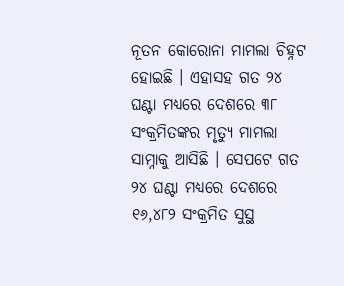ନୂତନ କୋରୋନା ମାମଲା ଚିହ୍ନଟ ହୋଇଛି । ଏହାସହ ଗତ ୨୪ ଘଣ୍ଟା ମଧ୍ୟରେ ଦେଶରେ ୩୮ ସଂକ୍ରମିତଙ୍କର ମୃତ୍ୟୁ ମାମଲା ସାମ୍ନାକୁ ଆସିଛି । ସେପଟେ ଗତ ୨୪ ଘଣ୍ଟା ମଧ୍ୟରେ ଦେଶରେ ୧୬,୪୮୨ ସଂକ୍ରମିତ ସୁସ୍ଥ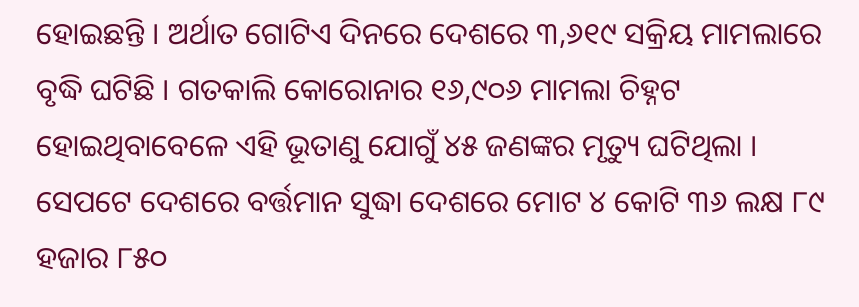ହୋଇଛନ୍ତି । ଅର୍ଥାତ ଗୋଟିଏ ଦିନରେ ଦେଶରେ ୩,୬୧୯ ସକ୍ରିୟ ମାମଲାରେ ବୃଦ୍ଧି ଘଟିଛି । ଗତକାଲି କୋରୋନାର ୧୬,୯୦୬ ମାମଲା ଚିହ୍ନଟ ହୋଇଥିବାବେଳେ ଏହି ଭୂତାଣୁ ଯୋଗୁଁ ୪୫ ଜଣଙ୍କର ମୃତ୍ୟୁ ଘଟିଥିଲା ।
ସେପଟେ ଦେଶରେ ବର୍ତ୍ତମାନ ସୁଦ୍ଧା ଦେଶରେ ମୋଟ ୪ କୋଟି ୩୬ ଲକ୍ଷ ୮୯ ହଜାର ୮୫୦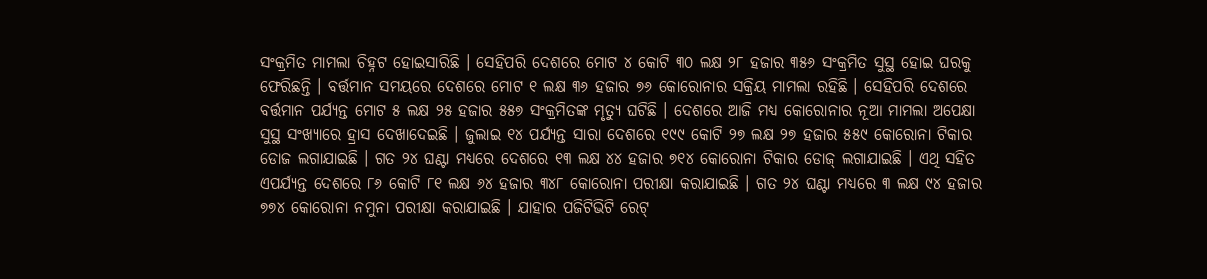ସଂକ୍ରମିତ ମାମଲା ଚିହ୍ନଟ ହୋଇସାରିଛି । ସେହିପରି ଦେଶରେ ମୋଟ ୪ କୋଟି ୩୦ ଲକ୍ଷ ୨୮ ହଜାର ୩୫୬ ସଂକ୍ରମିତ ସୁସ୍ଥ ହୋଇ ଘରକୁ ଫେରିଛନ୍ତି । ବର୍ତ୍ତମାନ ସମୟରେ ଦେଶରେ ମୋଟ ୧ ଲକ୍ଷ ୩୬ ହଜାର ୭୬ କୋରୋନାର ସକ୍ରିୟ ମାମଲା ରହିଛି । ସେହିପରି ଦେଶରେ ବର୍ତ୍ତମାନ ପର୍ଯ୍ୟନ୍ତ ମୋଟ ୫ ଲକ୍ଷ ୨୫ ହଜାର ୫୫୭ ସଂକ୍ରମିତଙ୍କ ମୃତ୍ୟୁ ଘଟିଛି । ଦେଶରେ ଆଜି ମଧ୍ୟ କୋରୋନାର ନୂଆ ମାମଲା ଅପେକ୍ଷା ସୁସ୍ଥ ସଂଖ୍ୟାରେ ହ୍ରାସ ଦେଖାଦେଇଛି । ଜୁଲାଇ ୧୪ ପର୍ଯ୍ୟନ୍ତ ସାରା ଦେଶରେ ୧୯୯ କୋଟି ୨୭ ଲକ୍ଷ ୨୭ ହଜାର ୫୫୯ କୋରୋନା ଟିକାର ଡୋଜ ଲଗାଯାଇଛି । ଗତ ୨୪ ଘଣ୍ଟା ମଧ୍ୟରେ ଦେଶରେ ୧୩ ଲକ୍ଷ ୪୪ ହଜାର ୭୧୪ କୋରୋନା ଟିକାର ଡୋଜ୍ ଲଗାଯାଇଛି । ଏଥି ସହିତ ଏପର୍ଯ୍ୟନ୍ତ ଦେଶରେ ୮୬ କୋଟି ୮୧ ଲକ୍ଷ ୬୪ ହଜାର ୩୪୮ କୋରୋନା ପରୀକ୍ଷା କରାଯାଇଛି । ଗତ ୨୪ ଘଣ୍ଟା ମଧ୍ୟରେ ୩ ଲକ୍ଷ ୯୪ ହଜାର ୭୭୪ କୋରୋନା ନମୁନା ପରୀକ୍ଷା କରାଯାଇଛି । ଯାହାର ପଜିଟିଭିଟି ରେଟ୍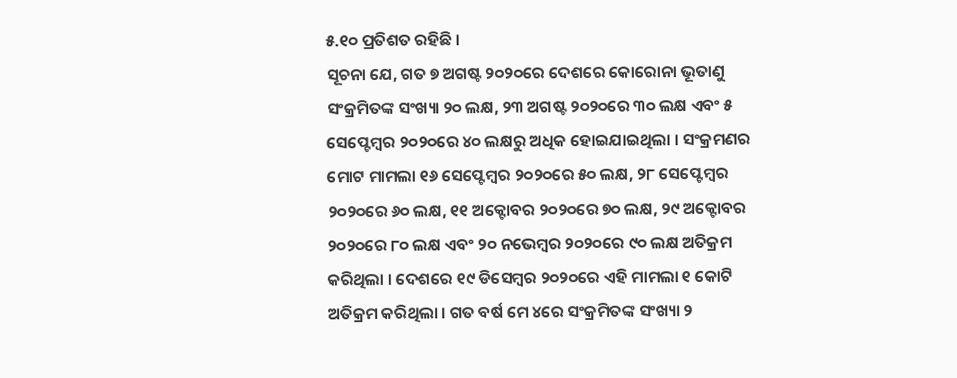୫.୧୦ ପ୍ରତିଶତ ରହିଛି ।
ସୂଚନା ଯେ, ଗତ ୭ ଅଗଷ୍ଟ ୨୦୨୦ରେ ଦେଶରେ କୋରୋନା ଭୂତାଣୁ ସଂକ୍ରମିତଙ୍କ ସଂଖ୍ୟା ୨୦ ଲକ୍ଷ, ୨୩ ଅଗଷ୍ଟ ୨୦୨୦ରେ ୩୦ ଲକ୍ଷ ଏବଂ ୫ ସେପ୍ଟେମ୍ବର ୨୦୨୦ରେ ୪୦ ଲକ୍ଷରୁ ଅଧିକ ହୋଇଯାଇଥିଲା । ସଂକ୍ରମଣର ମୋଟ ମାମଲା ୧୬ ସେପ୍ଟେମ୍ବର ୨୦୨୦ରେ ୫୦ ଲକ୍ଷ, ୨୮ ସେପ୍ଟେମ୍ବର ୨୦୨୦ରେ ୬୦ ଲକ୍ଷ, ୧୧ ଅକ୍ଟୋବର ୨୦୨୦ରେ ୭୦ ଲକ୍ଷ, ୨୯ ଅକ୍ଟୋବର ୨୦୨୦ରେ ୮୦ ଲକ୍ଷ ଏବଂ ୨୦ ନଭେମ୍ବର ୨୦୨୦ରେ ୯୦ ଲକ୍ଷ ଅତିକ୍ରମ କରିଥିଲା । ଦେଶରେ ୧୯ ଡିସେମ୍ବର ୨୦୨୦ରେ ଏହି ମାମଲା ୧ କୋଟି ଅତିକ୍ରମ କରିଥିଲା । ଗତ ବର୍ଷ ମେ ୪ରେ ସଂକ୍ରମିତଙ୍କ ସଂଖ୍ୟା ୨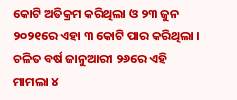କୋଟି ଅତିକ୍ରମ କରିଥିଲା ଓ ୨୩ ଜୁନ ୨୦୨୧ରେ ଏହା ୩ କୋଟି ପାର କରିଥିଲା । ଚଳିତ ବର୍ଷ ଜାନୁଆରୀ ୨୬ରେ ଏହି ମାମଲା ୪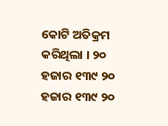କୋଟି ଅତିକ୍ରମ କରିଥିଲା । ୨୦ ହଜାର ୧୩୯ ୨୦ ହଜାର ୧୩୯ ୨୦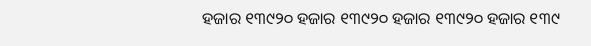ହଜାର ୧୩୯୨୦ ହଜାର ୧୩୯୨୦ ହଜାର ୧୩୯୨୦ ହଜାର ୧୩୯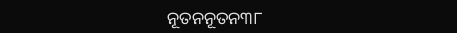ନୂତନନୂତନ୩୮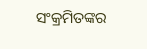ସଂକ୍ରମିତଙ୍କର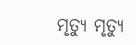ମୃତ୍ୟୁ ମୃତ୍ୟୁ